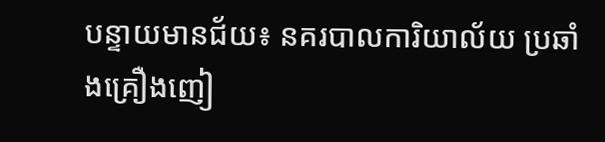បន្ទាយមានជ័យ៖ នគរបាលការិយាល័យ ប្រឆាំងគ្រឿងញៀ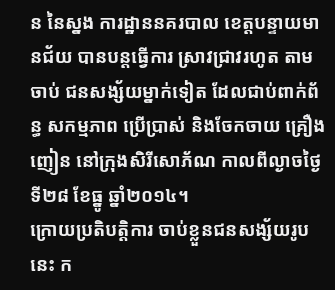ន នៃស្នង ការដ្ឋាននគរបាល ខេត្តបន្ទាយមានជ័យ បានបន្តធ្វើការ ស្រាវជ្រាវរហូត តាមចាប់ ជនសង្ស័យម្នាក់ទៀត ដែលជាប់ពាក់ព័ន្ធ សកម្មភាព ប្រើប្រាស់ និងចែកចាយ គ្រឿងញៀន នៅក្រុងសិរីសោភ័ណ កាលពីល្ងាចថ្ងៃទី២៨ ខែធ្នូ ឆ្នាំ២០១៤។
ក្រោយប្រតិបត្តិការ ចាប់ខ្លួនជនសង្ស័យរូបនេះ ក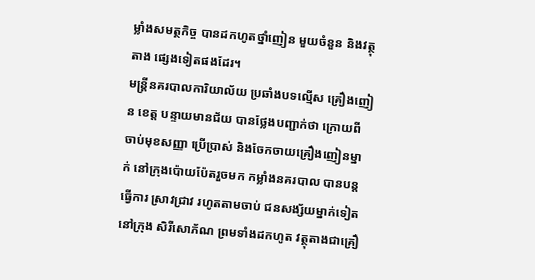ម្លាំងសមត្ថកិច្ច បានដកហូតថ្នាំញៀន មួយចំនួន និងវត្ថុតាង ផ្សេងទៀតផងដែរ។
មន្ត្រីនគរបាលការិយាល័យ ប្រឆាំងបទល្មើស គ្រឿងញៀន ខេត្ត បន្ទាយមានជ័យ បានថ្លែងបញ្ជាក់ថា ក្រោយពីចាប់មុខសញ្ញា ប្រើប្រាស់ និងចែកចាយគ្រឿងញៀនម្នាក់ នៅក្រុងប៉ោយប៉ែតរួចមក កម្លាំងនគរបាល បានបន្តធ្វើការ ស្រាវជ្រាវ រហូតតាមចាប់ ជនសង្ស័យម្នាក់ទៀត នៅក្រុង សិរីសោភ័ណ ព្រមទាំងដកហូត វត្ថុតាងជាគ្រឿ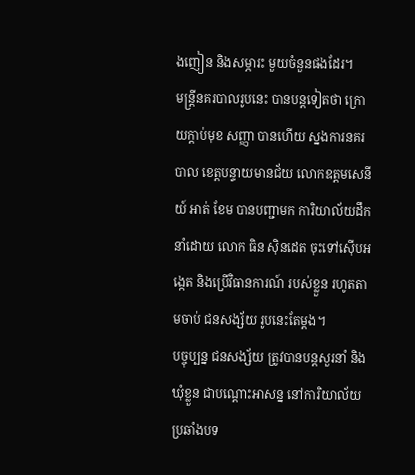ងញៀន និងសម្ភារះ មួយចំនួនផងដែរ។
មន្ត្រីនគរបាលរូបនេះ បានបន្តទៀតថា ក្រោយក្តាប់មុខ សញ្ញា បានហើយ ស្នងការនគរបាល ខេត្តបន្ទាយមានជ័យ លោកឧត្តមសេនីយ៍ អាត់ ខែម បានបញ្ជាមក ការិយាល័យដឹកនាំដោយ លោក ធិន ស៊ិនដេត ចុះទៅស៊ើបអង្កេត និងប្រើវិធានការណ៍ របស់ខ្លួន រហូតតាមចាប់ ជនសង្ស័យ រូបនេះតែម្តង។
បច្ចុប្បន្ន ជនសង្ស័យ ត្រូវបានបន្តសួរនាំ និងឃុំខ្លួន ជាបណ្តោះអាសន្ន នៅការិយាល័យ ប្រឆាំងបទ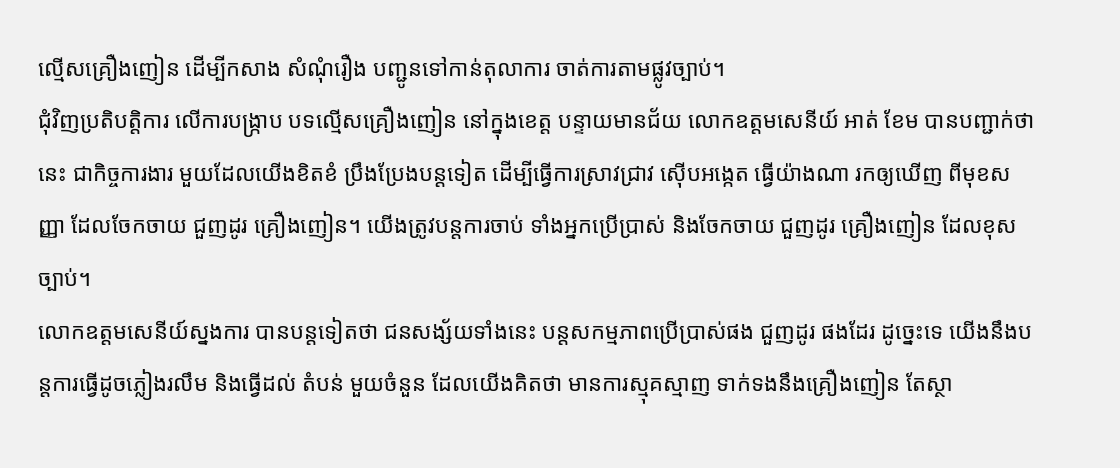ល្មើសគ្រឿងញៀន ដើម្បីកសាង សំណុំរឿង បញ្ជូនទៅកាន់តុលាការ ចាត់ការតាមផ្លូវច្បាប់។
ជុំវិញប្រតិបត្តិការ លើការបង្ក្រាប បទល្មើសគ្រឿងញៀន នៅក្នុងខេត្ត បន្ទាយមានជ័យ លោកឧត្តមសេនីយ៍ អាត់ ខែម បានបញ្ជាក់ថា នេះ ជាកិច្ចការងារ មួយដែលយើងខិតខំ ប្រឹងប្រែងបន្តទៀត ដើម្បីធ្វើការស្រាវជ្រាវ ស៊ើបអង្កេត ធ្វើយ៉ាងណា រកឲ្យឃើញ ពីមុខសញ្ញា ដែលចែកចាយ ជួញដូរ គ្រឿងញៀន។ យើងត្រូវបន្តការចាប់ ទាំងអ្នកប្រើប្រាស់ និងចែកចាយ ជួញដូរ គ្រឿងញៀន ដែលខុសច្បាប់។
លោកឧត្តមសេនីយ៍ស្នងការ បានបន្តទៀតថា ជនសង្ស័យទាំងនេះ បន្តសកម្មភាពប្រើប្រាស់ផង ជួញដូរ ផងដែរ ដូច្នេះទេ យើងនឹងបន្តការធ្វើដូចភ្លៀងរលឹម និងធ្វើដល់ តំបន់ មួយចំនួន ដែលយើងគិតថា មានការស្មុគស្មាញ ទាក់ទងនឹងគ្រឿងញៀន តែស្ថា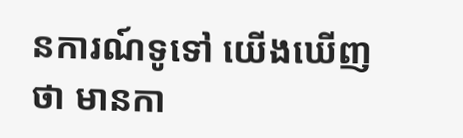នការណ៍ទូទៅ យើងឃើញថា មានកា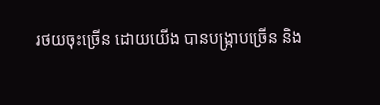រថយចុះច្រើន ដោយយើង បានបង្ក្រាបច្រើន និង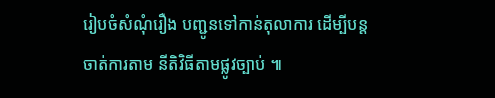រៀបចំសំណុំរឿង បញ្ជូនទៅកាន់តុលាការ ដើម្បីបន្តចាត់ការតាម នីតិវិធីតាមផ្លូវច្បាប់ ៕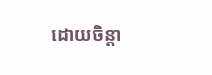ដោយចិន្តា